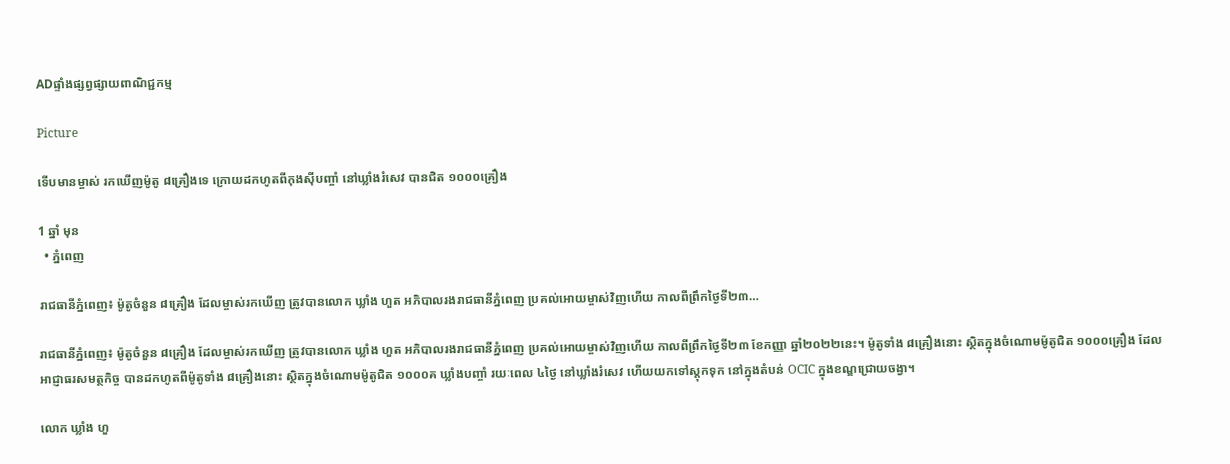ADផ្ទាំងផ្សព្វផ្សាយពាណិជ្ជកម្ម

Picture

ទើបមានម្ចាស់ រកឃើញម៉ូតូ ៨គ្រឿងទេ ក្រោយដកហូតពីកុងស៊ីបញ្ចាំ នៅឃ្លាំងរំសេវ បានជិត ១០០០គ្រឿង

1 ឆ្នាំ មុន
  • ភ្នំពេញ

រាជធានីភ្នំពេញ៖ ម៉ូតូចំនួន ៨គ្រឿង ដែលម្ចាស់រកឃើញ ត្រូវបានលោក ឃ្លាំង ហួត អភិបាលរងរាជធានីភ្នំពេញ ប្រគល់អោយម្ចាស់វិញហើយ កាលពីព្រឹកថ្ងៃទី២៣…

រាជធានីភ្នំពេញ៖ ម៉ូតូចំនួន ៨គ្រឿង ដែលម្ចាស់រកឃើញ ត្រូវបានលោក ឃ្លាំង ហួត អភិបាលរងរាជធានីភ្នំពេញ ប្រគល់អោយម្ចាស់វិញហើយ កាលពីព្រឹកថ្ងៃទី២៣ ខែកញ្ញា ឆ្នាំ២០២២នេះ។ ម៉ូតូទាំង ៨គ្រឿងនោះ ស្ថិតក្នុងចំណោមម៉ូតូជិត ១០០០គ្រឿង ដែលអាជ្ញាធរសមត្ថកិច្ច បានដកហូតពីម៉ូតូទាំង ៨គ្រឿងនោះ ស្ថិតក្នុងចំណោមម៉ូតូជិត ១០០០គ ឃ្លាំងបញ្ចាំ រយៈពេល ៤ថ្ងៃ នៅឃ្លាំងរំសេវ ហើយយកទៅស្តុកទុក នៅក្នុងតំបន់ OCIC ក្នុងខណ្ឌជ្រោយចង្វា។

លោក ឃ្លាំង ហួ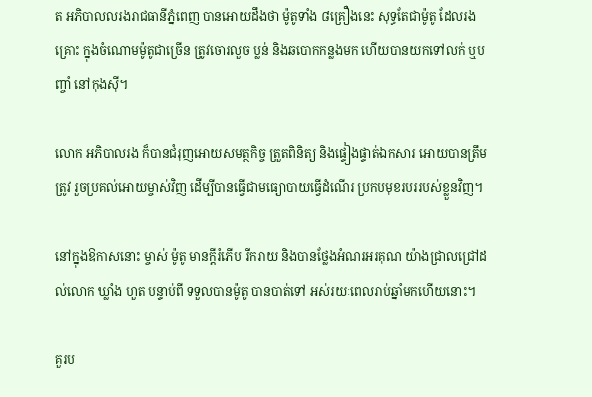ត អភិបាលលរងរាជធានីភ្នំពេញ បានអោយដឹងថា ម៉ូតូទាំង ៨គ្រឿងនេះ សុទ្ធតែជាម៉ូតូ ដែលរងគ្រោះ ក្នុងចំណោមម៉ូតូជាច្រើន ត្រូវចោរលួច ប្លន់ និងឆបោកកន្លងមក ហើយបានយកទៅលក់ ឬបញ្ចាំ នៅកុងស៊ី។

លោក អភិបាលរង ក៏បានជំរុញអោយសមត្ថកិច្ច ត្រួតពិនិត្យ និងផ្ទៀងផ្ទាត់ឯកសារ អោយបានត្រឹមត្រូវ រួចប្រគល់អោយម្ចាស់វិញ ដើម្បីបានធ្វើជាមធ្យោបាយធ្វើដំណើរ ប្រកបមុខរបររបស់ខ្លួនវិញ។

នៅក្នុងឱកាសនោះ ម្ចាស់ ម៉ូតូ មានក្តីរំភើប រីករាយ និងបានថ្លែងអំណរអរគុណ យ៉ាងជ្រាលជ្រៅដល់លោក ឃ្លាំង ហួត បន្ទាប់ពី ទទួលបានម៉ូតូ បានបាត់ទៅ អស់រយៈពេលរាប់ឆ្នាំមកហើយនោះ។

គួរប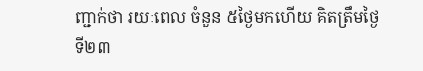ញ្ជាក់ថា រយៈពេល ចំនួន ៥ថ្ងៃមកហើយ គិតត្រឹមថ្ងៃទី២៣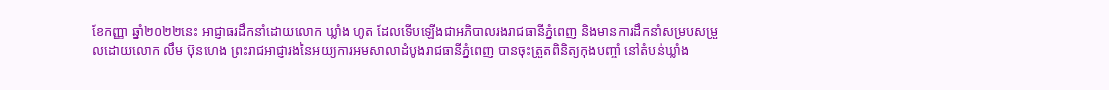ខែកញ្ញា ឆ្នាំ២០២២នេះ អាជ្ញាធរដឹកនាំដោយលោក ឃ្លាំង ហូត ដែលទើបឡើងជាអភិបាលរងរាជធានីភ្នំពេញ និងមានការដឹកនាំសម្របសម្រួលដោយលោក លឹម ប៊ុនហេង ព្រះរាជអាជ្ញារងនៃអយ្យការអមសាលាដំបូងរាជធានីភ្នំពេញ បានចុះត្រួតពិនិត្យកុងបញ្ចាំ នៅតំបន់ឃ្លាំង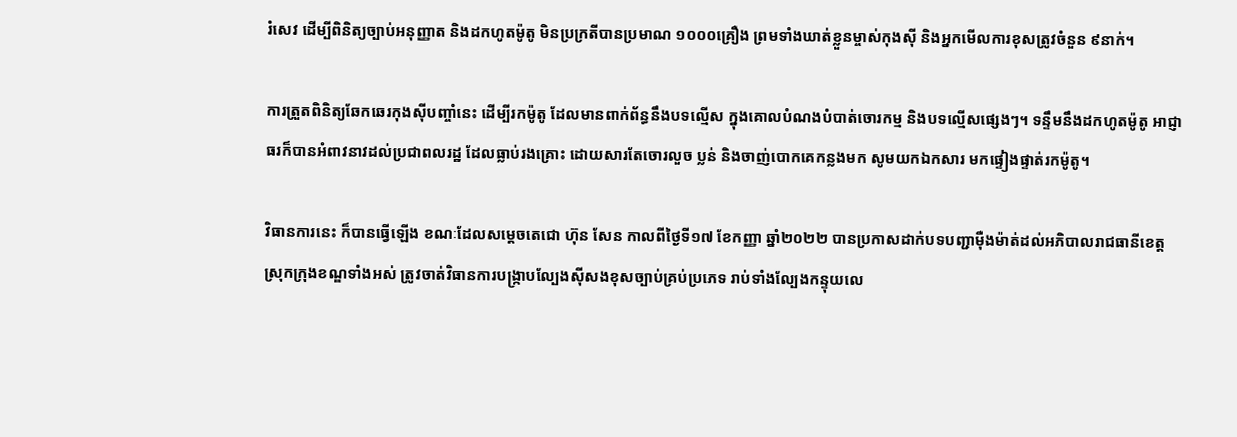រំសេវ ដើម្បីពិនិត្យច្បាប់អនុញ្ញាត និងដកហូតម៉ូតូ មិនប្រក្រតីបានប្រមាណ ១០០០គ្រឿង ព្រមទាំងឃាត់ខ្លួនម្ចាស់កុងស៊ី និងអ្នកមើលការខុសត្រូវចំនួន ៩នាក់។

ការត្រួតពិនិត្យឆែកឆេរកុងស៊ីបញ្ចាំនេះ ដើម្បីរកម៉ូតូ ដែលមានពាក់ព័ន្ធនឹងបទល្មើស ក្នុងគោលបំណងបំបាត់ចោរកម្ម និងបទល្មើសផ្សេងៗ។ ទន្ទឹមនឹងដកហូតម៉ូតូ អាជ្ញាធរក៏បានអំពាវនាវដល់ប្រជាពលរដ្ឋ ដែលធ្លាប់រងគ្រោះ ដោយសារតែចោរលួច ប្លន់ និងចាញ់បោកគេកន្លងមក សូមយកឯកសារ មកផ្ទៀងផ្ទាត់រកម៉ូតូ។

វិធានការនេះ ក៏បានធ្វើឡើង ខណៈដែលសម្តេចតេជោ ហ៊ុន សែន កាលពីថ្ងៃទី១៧ ខែកញ្ញា ឆ្នាំ២០២២ បានប្រកាសដាក់បទបញ្ជាម៉ឺងម៉ាត់ដល់អភិបាលរាជធានីខេត្ត ស្រុកក្រុងខណ្ឌទាំងអស់ ត្រូវចាត់វិធានការបង្ក្រាបល្បែងស៊ីសងខុសច្បាប់គ្រប់ប្រភេទ រាប់ទាំងល្បែងកន្ទុយលេ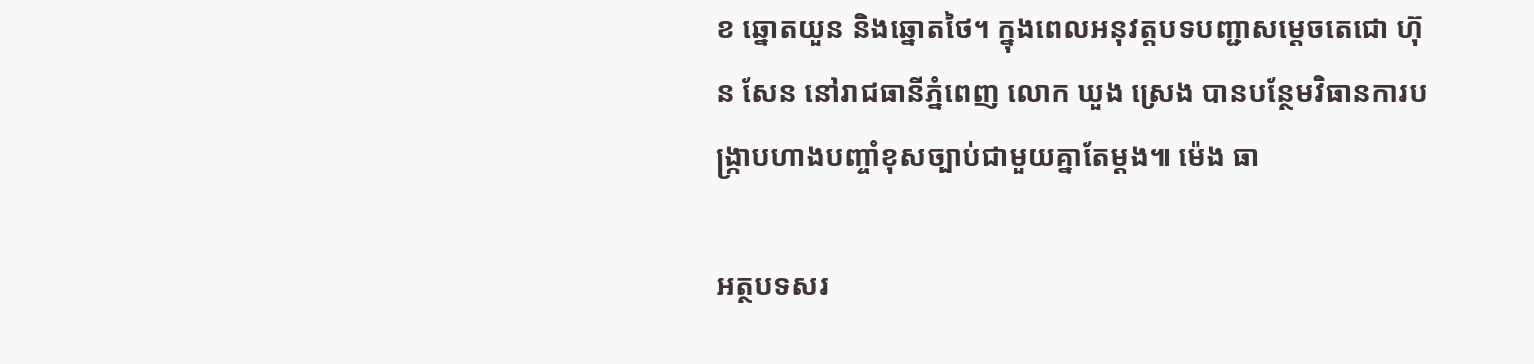ខ ឆ្នោតយួន និងឆ្នោតថៃ។ ក្នុងពេលអនុវត្តបទបញ្ជាសម្តេចតេជោ ហ៊ុន សែន នៅរាជធានីភ្នំពេញ លោក ឃួង ស្រេង បានបន្ថែមវិធានការបង្ក្រាបហាងបញ្ចាំខុសច្បាប់ជាមួយគ្នាតែម្តង៕ ម៉េង ធា

អត្ថបទសរ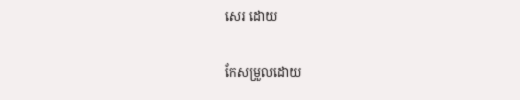សេរ ដោយ

កែសម្រួលដោយ